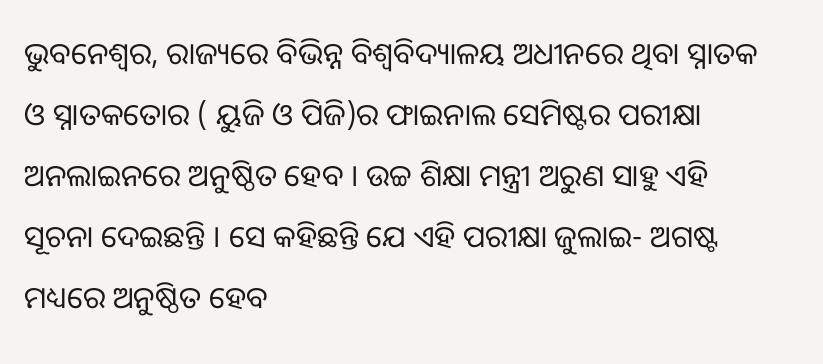ଭୁବନେଶ୍ୱର, ରାଜ୍ୟରେ ବିଭିନ୍ନ ବିଶ୍ୱବିଦ୍ୟାଳୟ ଅଧୀନରେ ଥିବା ସ୍ନାତକ ଓ ସ୍ନାତକତୋର ( ୟୁଜି ଓ ପିଜି)ର ଫାଇନାଲ ସେମିଷ୍ଟର ପରୀକ୍ଷା ଅନଲାଇନରେ ଅନୁଷ୍ଠିତ ହେବ । ଉଚ୍ଚ ଶିକ୍ଷା ମନ୍ତ୍ରୀ ଅରୁଣ ସାହୁ ଏହି ସୂଚନା ଦେଇଛନ୍ତି । ସେ କହିଛନ୍ତି ଯେ ଏହି ପରୀକ୍ଷା ଜୁଲାଇ- ଅଗଷ୍ଟ ମଧ୍ୟରେ ଅନୁଷ୍ଠିତ ହେବ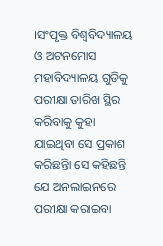।ସଂପୃକ୍ତ ବିଶ୍ୱବିଦ୍ୟାଳୟ ଓ ଅଟନମୋସ ମହାବିଦ୍ୟାଳୟ ଗୁଡିକୁ ପରୀକ୍ଷା ତାରିଖ ସ୍ଥିର କରିବାକୁ କୁହା ଯାଇଥିବା ସେ ପ୍ରକାଶ କରିଛନ୍ତିା ସେ କହିଛନ୍ତି ଯେ ଅନଲାଇନରେ ପରୀକ୍ଷା କରାଇବା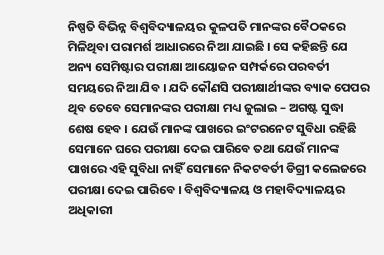ନିଷ୍ପତି ବିଭିନ୍ନ ବିଶ୍ୱବିଦ୍ୟାଳୟର କୁଳପତି ମାନଙ୍କର ବୈଠକରେ ମିଳିଥିବା ପରାମର୍ଶ ଆଧାରରେ ନିଆ ଯାଇଛି । ସେ କହିଛନ୍ତି ଯେ ଅନ୍ୟ ସେମିଷ୍ଟାର ପରୀକ୍ଷା ଆୟୋଜନ ସମ୍ପର୍କରେ ପରବର୍ତୀ ସମୟରେ ନିଆ ଯିବ । ଯଦି କୌଣସି ପରୀକ୍ଷାର୍ଥୀଙ୍କର ବ୍ୟାକ ପେପର ଥିବ ତେବେ ସେମାନଙ୍କର ପରୀକ୍ଷା ମଧ୍ୟ ଜୁଲାଇ – ଅଗଷ୍ଟ ସୁଦ୍ଧା ଶେଷ ହେବ । ଯେଉଁ ମାନଙ୍କ ପାଖରେ ଇଂଟରନେଟ ସୁବିଧା ରହିଛି ସେମାନେ ଘରେ ପରୀକ୍ଷା ଦେଇ ପାରିବେ ତଥା ଯେଉଁ ମାନଙ୍କ ପାଖରେ ଏହି ସୁବିଧା ନାହିଁ ସେମାନେ ନିକଟବର୍ତୀ ଡିଗ୍ରୀ କଲେଜରେ ପରୀକ୍ଷା ଦେଇ ପାରିବେ । ବିଶ୍ୱବିଦ୍ୟାଳୟ ଓ ମହାବିଦ୍ୟାଳୟର ଅଧିକାରୀ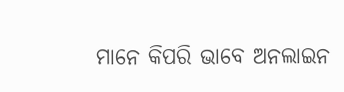ମାନେ କିପରି ଭାବେ ଅନଲାଇନ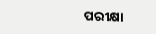ପରୀକ୍ଷା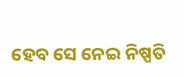ହେବ ସେ ନେଇ ନିଷ୍ପତି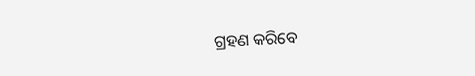ଗ୍ରହଣ କରିବେ